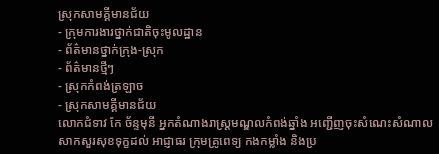ស្រុកសាមគ្គីមានជ័យ
- ក្រុមការងារថ្នាក់ជាតិចុះមូលដ្ឋាន
- ព័ត៌មានថ្នាក់ក្រុង-ស្រុក
- ព័ត៌មានថ្មីៗ
- ស្រុកកំពង់ត្រឡាច
- ស្រុកសាមគ្គីមានជ័យ
លោកជំទាវ កែ ច័ន្ទមុនី អ្នកតំណាងរាស្ត្រមណ្ឌលកំពង់ឆ្នាំង អញ្ជើញចុះសំណេះសំណាលសាកសួរសុខទុក្ខដល់ អាជ្ញាធរ ក្រុមគ្រូពេទ្យ កងកម្លាំង និងប្រ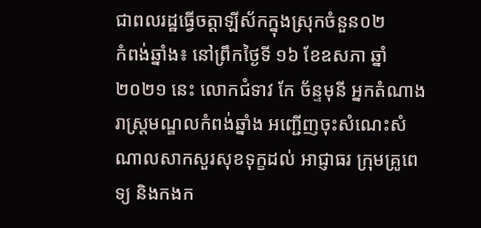ជាពលរដ្ឋធ្វើចត្តាឡីស័កក្នុងស្រុកចំនួន០២
កំពង់ឆ្នាំង៖ នៅព្រឹកថ្ងៃទី ១៦ ខែឧសភា ឆ្នាំ២០២១ នេះ លោកជំទាវ កែ ច័ន្ទមុនី អ្នកតំណាងរាស្ត្រមណ្ឌលកំពង់ឆ្នាំង អញ្ជើញចុះសំណេះសំណាលសាកសួរសុខទុក្ខដល់ អាជ្ញាធរ ក្រុមគ្រូពេទ្យ និងកងក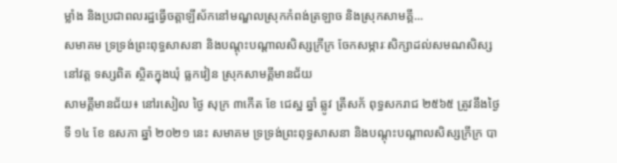ម្លាំង និងប្រជាពលរដ្ឋធ្វើចត្តាឡីស័កនៅមណ្ឌលស្រុកកំពង់ត្រឡាច និងស្រុកសាមគ្គី...
សមាគម ទ្រទ្រង់ព្រះពុទ្ធសាសនា និងបណ្តុះបណ្តាលសិស្សក្រីក្រ ចែកសម្ភារៈសិក្សាដល់សមណសិស្ស នៅវត្ត ទស្សពិត ស្ថិតក្នុងឃុំ ធ្លកវៀន ស្រុកសាមគី្គមានជ័យ
សាមគ្គីមានជ័យ៖ នៅរសៀល ថ្ងៃ សុក្រ ៣កេីត ខែ ជេស្ឋ ឆ្នាំ ឆ្លូវ ត្រីសក័ ពុទ្ធសករាជ ២៥៦៥ ត្រូវនឹងថ្ងៃទី ១៤ ខែ ឧសភា ឆ្នាំ ២០២១ នេះ សមាគម ទ្រទ្រង់ព្រះពុទ្ធសាសនា និងបណ្តុះបណ្តាលសិស្សក្រីក្រ បា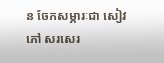ន ចែកសម្ភារៈជា សៀវភៅ សរសេរ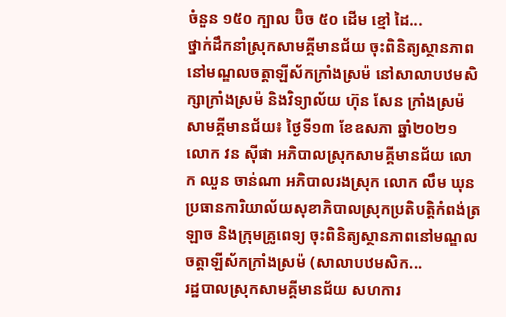ចំនួន ១៥០ ក្បាល ប៊ិច ៥០ ដេីម ខ្មៅ ដៃ...
ថ្នាក់ដឹកនាំស្រុកសាមគ្គីមានជ័យ ចុះពិនិត្យស្ថានភាពនៅមណ្ឌលចត្តាឡីស័កក្រាំងស្រម៉ នៅសាលាបឋមសិក្សាក្រាំងស្រម៉ និងវិទ្យាល័យ ហ៊ុន សែន ក្រាំងស្រម៉
សាមគ្គីមានជ័យ៖ ថ្ងៃទី១៣ ខែឧសភា ឆ្នាំ២០២១ លោក វន ស៊ីផា អភិបាលស្រុកសាមគ្គីមានជ័យ លោក ឈួន ចាន់ណា អភិបាលរងស្រុក លោក លឹម ឃុន ប្រធានការិយាល័យសុខាភិបាលស្រុកប្រតិបត្តិកំពង់ត្រឡាច និងក្រុមគ្រូពេទ្យ ចុះពិនិត្យស្ថានភាពនៅមណ្ឌលចត្តាឡីស័កក្រាំងស្រម៉ (សាលាបឋមសិក...
រដ្ឋបាលស្រុកសាមគ្គីមានជ័យ សហការ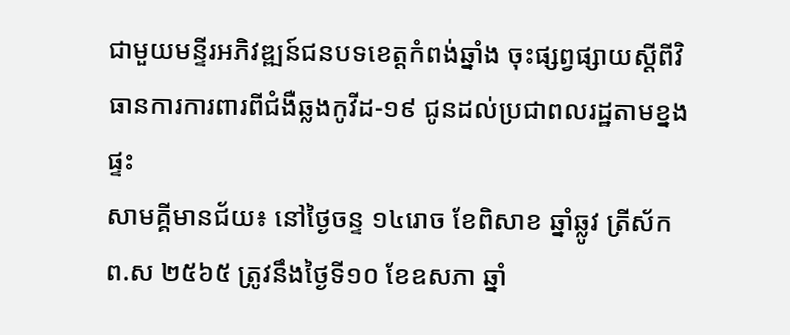ជាមួយមន្ទីរអភិវឌ្ឍន៍ជនបទខេត្តកំពង់ឆ្នាំង ចុះផ្សព្វផ្សាយស្តីពីវិធានការការពារពីជំងឺឆ្លងកូវីដ-១៩ ជូនដល់ប្រជាពលរដ្ឋតាមខ្នងផ្ទះ
សាមគ្គីមានជ័យ៖ នៅថ្ងៃចន្ទ ១៤រោច ខែពិសាខ ឆ្នាំឆ្លូវ ត្រីស័ក ព.ស ២៥៦៥ ត្រូវនឹងថ្ងៃទី១០ ខែឧសភា ឆ្នាំ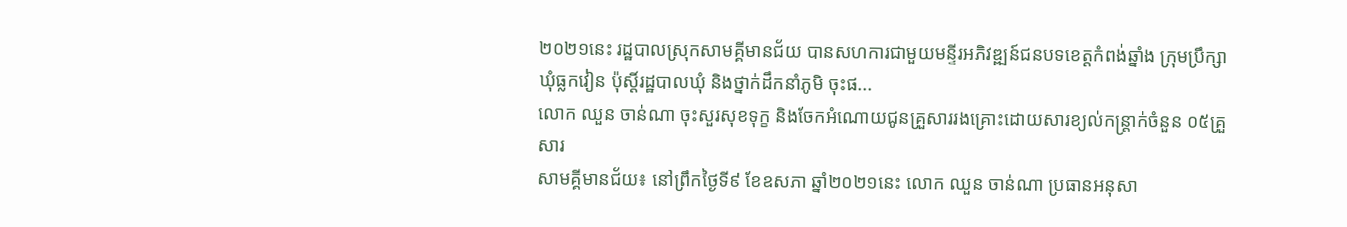២០២១នេះ រដ្ឋបាលស្រុកសាមគ្គីមានជ័យ បានសហការជាមួយមន្ទីរអភិវឌ្ឍន៍ជនបទខេត្តកំពង់ឆ្នាំង ក្រុមប្រឹក្សាឃុំធ្លកវៀន ប៉ុស្តិ៍រដ្ឋបាលឃុំ និងថ្នាក់ដឹកនាំភូមិ ចុះផ...
លោក ឈួន ចាន់ណា ចុះសួរសុខទុក្ខ និងចែកអំណោយជូនគ្រួសាររងគ្រោះដោយសារខ្យល់កន្រ្តាក់ចំនួន ០៥គ្រួសារ
សាមគ្គីមានជ័យ៖ នៅព្រឹកថ្ងៃទី៩ ខែឧសភា ឆ្នាំ២០២១នេះ លោក ឈួន ចាន់ណា ប្រធានអនុសា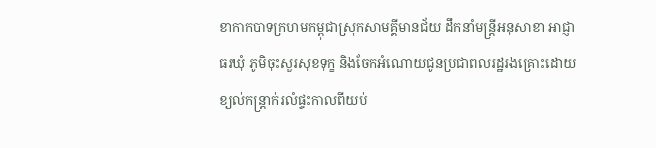ខាកាកបាទក្រហមកម្ពុជាស្រុកសាមគ្គីមានជ័យ ដឹកនាំមន្ត្រីអនុសាខា អាជ្ញាធរឃុំ ភូមិចុះសួរសុខទុក្ខ និងចែកអំណោយជូនប្រជាពលរដ្ឋរងគ្រោះដោយខ្យល់កន្រ្តាក់រលំផ្ទះកាលពីយប់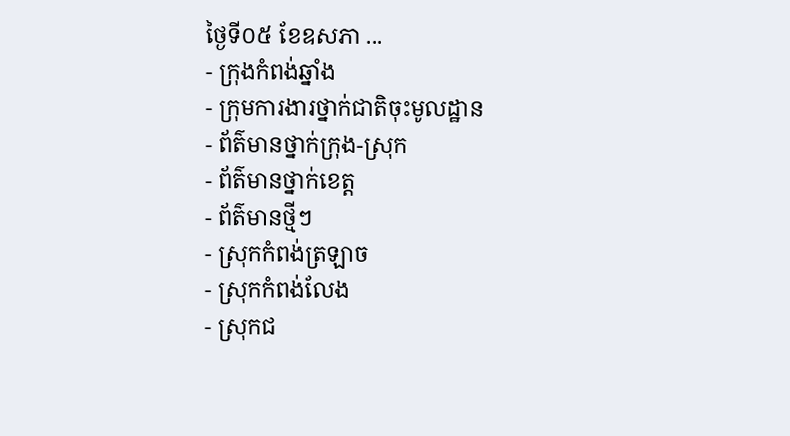ថ្ងៃទី០៥ ខែឧសភា ...
- ក្រុងកំពង់ឆ្នាំង
- ក្រុមការងារថ្នាក់ជាតិចុះមូលដ្ឋាន
- ព័ត៌មានថ្នាក់ក្រុង-ស្រុក
- ព័ត៌មានថ្នាក់ខេត្ត
- ព័ត៌មានថ្មីៗ
- ស្រុកកំពង់ត្រឡាច
- ស្រុកកំពង់លែង
- ស្រុកជ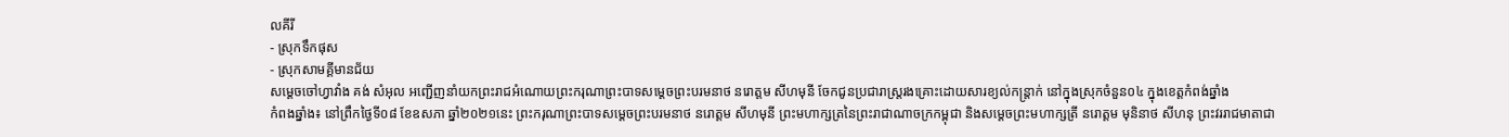លគីរី
- ស្រុកទឹកផុស
- ស្រុកសាមគ្គីមានជ័យ
សម្ដេចចៅហ្វាវាំង គង់ សំអុល អញ្ជើញនាំយកព្រះរាជអំណោយព្រះករុណាព្រះបាទសម្ដេចព្រះបរមនាថ នរោត្តម សីហមុនី ចែកជូនប្រជារាស្រ្តរងគ្រោះដោយសារខ្យល់កន្រ្តាក់ នៅក្នុងស្រុកចំនួន០៤ ក្នុងខេត្តកំពង់ឆ្នាំង
កំពងឆ្នាំង៖ នៅព្រឹកថ្ងៃទី០៨ ខែឧសភា ឆ្នាំ២០២១នេះ ព្រះករុណាព្រះបាទសម្ដេចព្រះបរមនាថ នរោត្តម សីហមុនី ព្រះមហាក្សត្រនៃព្រះរាជាណាចក្រកម្ពុជា និងសម្តេចព្រះមហាក្សត្រី នរោត្តម មុនិនាថ សីហនុ ព្រះវររាជមាតាជា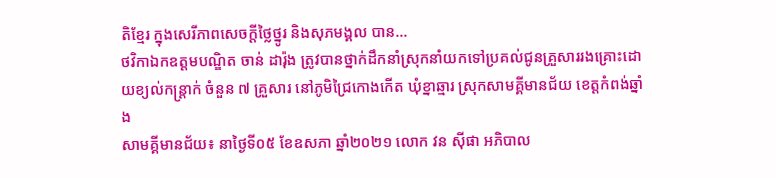តិខ្មែរ ក្នុងសេរីភាពសេចក្តីថ្លៃថ្នូរ និងសុភមង្គល បាន...
ថវិកាឯកឧត្តមបណ្ឌិត ចាន់ ដារ៉ុង ត្រូវបានថ្នាក់ដឹកនាំស្រុកនាំយកទៅប្រគល់ជូនគ្រួសាររងគ្រោះដោយខ្យល់កន្ត្រាក់ ចំនួន ៧ គ្រួសារ នៅភូមិជ្រៃកោងកើត ឃុំខ្នាឆ្មារ ស្រុកសាមគ្គីមានជ័យ ខេត្តកំពង់ឆ្នាំង
សាមគ្គីមានជ័យ៖ នាថ្ងៃទី០៥ ខែឧសភា ឆ្នាំ២០២១ លោក វន ស៊ីផា អភិបាល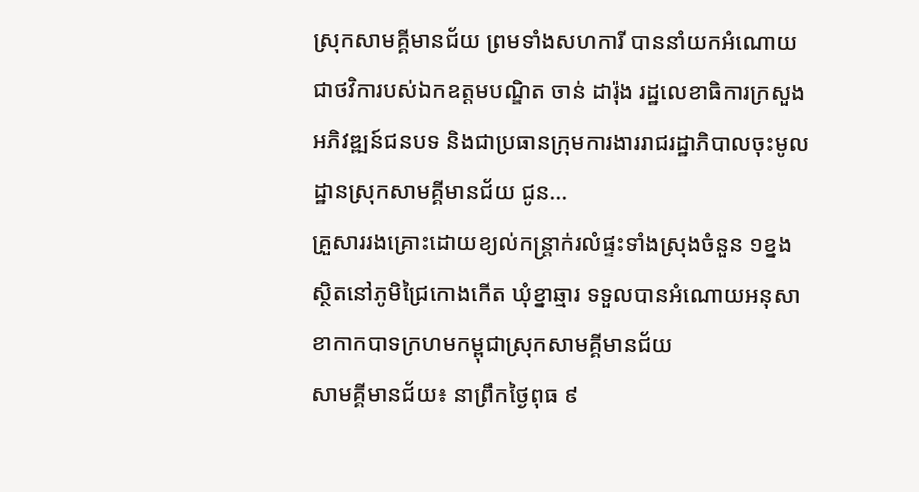ស្រុកសាមគ្គីមានជ័យ ព្រមទាំងសហការី បាននាំយកអំណោយជាថវិការបស់ឯកឧត្តមបណ្ឌិត ចាន់ ដារ៉ុង រដ្ឋលេខាធិការក្រសួងអភិវឌ្ឍន៍ជនបទ និងជាប្រធានក្រុមការងាររាជរដ្ឋាភិបាលចុះមូលដ្ឋានស្រុកសាមគ្គីមានជ័យ ជូន...
គ្រួសាររងគ្រោះដោយខ្យល់កន្ត្រាក់រលំផ្ទះទាំងស្រុងចំនួន ១ខ្នង ស្ថិតនៅភូមិជ្រៃកោងកើត ឃុំខ្នាឆ្មារ ទទួលបានអំណោយអនុសាខាកាកបាទក្រហមកម្ពុជាស្រុកសាមគ្គីមានជ័យ
សាមគ្គីមានជ័យ៖ នាព្រឹកថ្ងៃពុធ ៩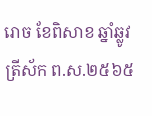រោច ខែពិសាខ ឆ្នាំឆ្លូវ ត្រីស័ក ព.ស.២៥៦៥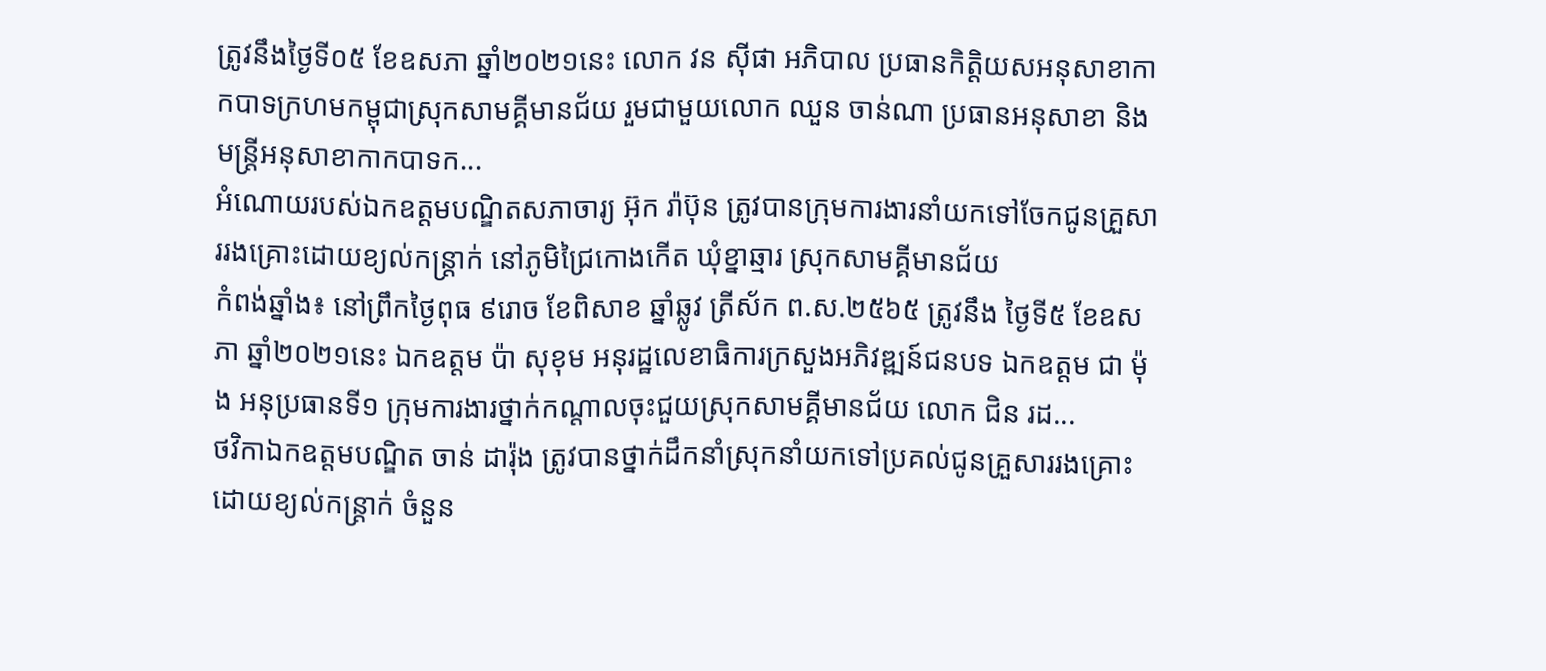ត្រូវនឹងថ្ងៃទី០៥ ខែឧសភា ឆ្នាំ២០២១នេះ លោក វន ស៊ីផា អភិបាល ប្រធានកិត្តិយសអនុសាខាកាកបាទក្រហមកម្ពុជាស្រុកសាមគ្គីមានជ័យ រួមជាមួយលោក ឈួន ចាន់ណា ប្រធានអនុសាខា និងមន្ត្រីអនុសាខាកាកបាទក...
អំណោយរបស់ឯកឧត្តមបណ្ឌិតសភាចារ្យ អ៊ុក រ៉ាប៊ុន ត្រូវបានក្រុមការងារនាំយកទៅចែកជូនគ្រួសាររងគ្រោះដោយខ្យល់កន្ត្រាក់ នៅភូមិជ្រៃកោងកើត ឃុំខ្នាឆ្មារ ស្រុកសាមគ្គីមានជ័យ
កំពង់ឆ្នាំង៖ នៅព្រឹកថ្ងៃពុធ ៩រោច ខែពិសាខ ឆ្នាំឆ្លូវ ត្រីស័ក ព.ស.២៥៦៥ ត្រូវនឹង ថ្ងៃទី៥ ខែឧសភា ឆ្នាំ២០២១នេះ ឯកឧត្តម ប៉ា សុខុម អនុរដ្ឋលេខាធិការក្រសួងអភិវឌ្ឍន៍ជនបទ ឯកឧត្តម ជា ម៉ុង អនុប្រធានទី១ ក្រុមការងារថ្នាក់កណ្ដាលចុះជួយស្រុកសាមគ្គីមានជ័យ លោក ជិន រដ...
ថវិកាឯកឧត្តមបណ្ឌិត ចាន់ ដារ៉ុង ត្រូវបានថ្នាក់ដឹកនាំស្រុកនាំយកទៅប្រគល់ជូនគ្រួសាររងគ្រោះដោយខ្យល់កន្ត្រាក់ ចំនួន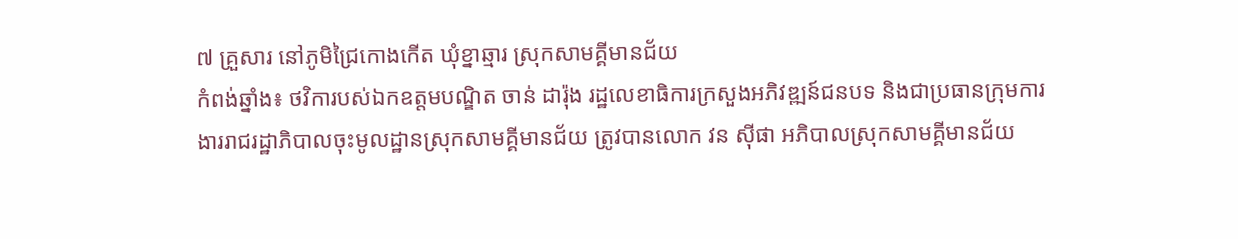៧ គ្រួសារ នៅភូមិជ្រៃកោងកើត ឃុំខ្នាឆ្មារ ស្រុកសាមគ្គីមានជ័យ
កំពង់ឆ្នាំង៖ ថវិការបស់ឯកឧត្តមបណ្ឌិត ចាន់ ដារ៉ុង រដ្ឋលេខាធិការក្រសួងអភិវឌ្ឍន៍ជនបទ និងជាប្រធានក្រុមការងាររាជរដ្ឋាភិបាលចុះមូលដ្ឋានស្រុកសាមគ្គីមានជ័យ ត្រូវបានលោក វន ស៊ីផា អភិបាលស្រុកសាមគ្គីមានជ័យ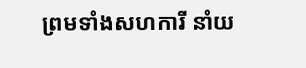ព្រមទាំងសហការី នាំយ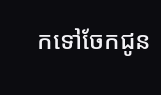កទៅចែកជូន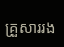គ្រួសាររង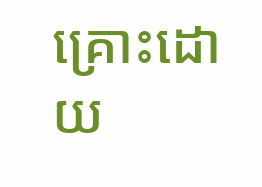គ្រោះដោយ